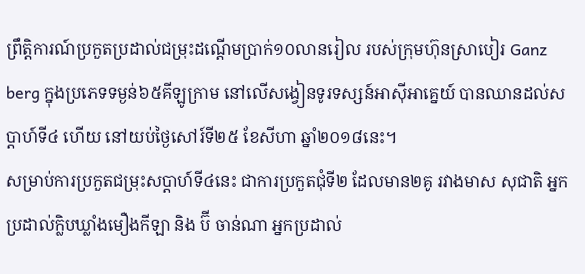ព្រឹត្តិការណ៍ប្រកួតប្រដាល់ជម្រុះដណ្ដើមប្រាក់១០លានរៀល របស់ក្រុមហ៊ុនស្រាបៀរ Ganz berg ក្នុងប្រភេទទម្ងន់៦៥គីឡូក្រាម នៅលើសង្វៀនទូរទស្សន៍អាស៊ីអាគ្នេយ៍ បានឈានដល់សប្ដាហ៍ទី៤ ហើយ នៅយប់ថ្ងៃសៅរ៍ទី២៥ ខែសីហា ឆ្នាំ២០១៨នេះ។
សម្រាប់ការប្រកួតជម្រុះសប្តាហ៍ទី៤នេះ ជាការប្រកួតជុំទី២ ដែលមាន២គូ រវាងមាស សុជាតិ អ្នកប្រដាល់ក្លិបឃ្លាំងមឿងកីឡា និង ប៊ី ចាន់ណា អ្នកប្រដាល់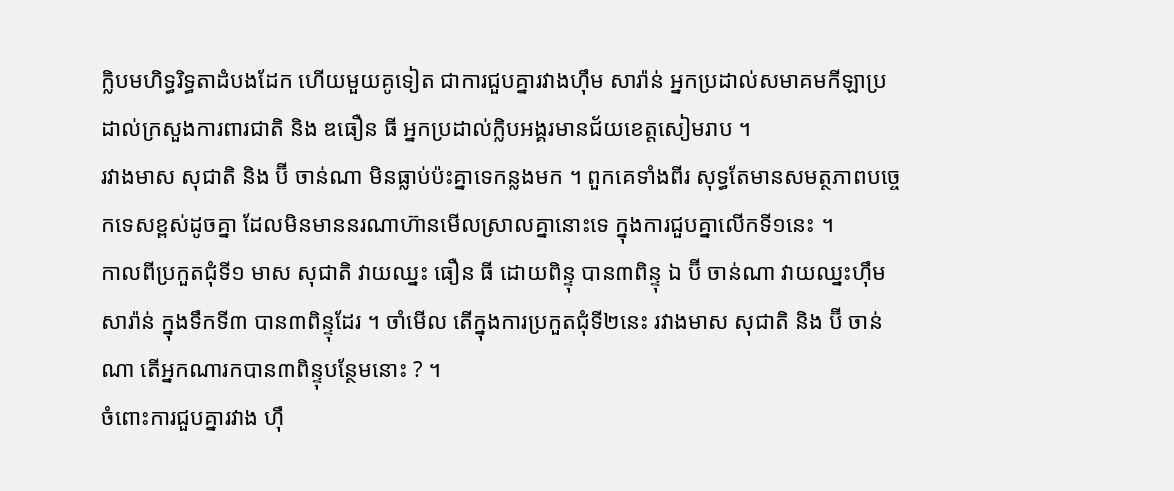ក្លិបមហិទ្ធរិទ្ធតាដំបងដែក ហើយមួយគូទៀត ជាការជួបគ្នារវាងហ៊ឹម សារ៉ាន់ អ្នកប្រដាល់សមាគមកីឡាប្រដាល់ក្រសួងការពារជាតិ និង ឌធឿន ធី អ្នកប្រដាល់ក្លិបអង្គរមានជ័យខេត្តសៀមរាប ។
រវាងមាស សុជាតិ និង ប៊ី ចាន់ណា មិនធ្លាប់ប៉ះគ្នាទេកន្លងមក ។ ពួកគេទាំងពីរ សុទ្ធតែមានសមត្ថភាពបច្ចេកទេសខ្ពស់ដូចគ្នា ដែលមិនមាននរណាហ៊ានមើលស្រាលគ្នានោះទេ ក្នុងការជួបគ្នាលើកទី១នេះ ។
កាលពីប្រកួតជុំទី១ មាស សុជាតិ វាយឈ្នះ ធឿន ធី ដោយពិន្ទុ បាន៣ពិន្ទុ ឯ ប៊ី ចាន់ណា វាយឈ្នះហ៊ឹម សារ៉ាន់ ក្នុងទឹកទី៣ បាន៣ពិន្ទុដែរ ។ ចាំមើល តើក្នុងការប្រកួតជុំទី២នេះ រវាងមាស សុជាតិ និង ប៊ី ចាន់ណា តើអ្នកណារកបាន៣ពិន្ទុបន្ថែមនោះ ? ។
ចំពោះការជួបគ្នារវាង ហ៊ឹ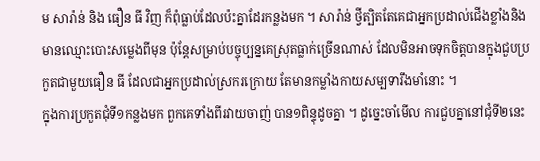ម សារ៉ាន់ និង ធឿន ធី វិញ ក៏ពុំធ្លាប់ដែលប៉ះគ្នាដែរកន្លងមក ។ សារ៉ាន់ ថ្វីត្បិតតែគេជាអ្នកប្រដាល់ជើងខ្លាំងនិងមានឈ្មោះបោះសម្លេងពីមុន ប៉ុន្តែសម្រាប់បច្ចុប្បន្នគេស្រុតធ្លាក់ច្រើនណាស់ ដែលមិនអាចទុកចិត្តបានក្នុងជួបប្រកួតជាមួយធឿន ធី ដែលជាអ្នកប្រដាល់ស្រករក្រោយ តែមានកម្លាំងកាយសម្បទារឹងមាំនោះ ។
ក្នុងការប្រកួតជុំទី១កន្លងមក ពួកគេទាំងពីរវាយចាញ់ បាន១ពិន្ទុដូចគ្នា ។ ដូច្នេះចាំមើល ការជួបគ្នានៅជុំទី២នេះ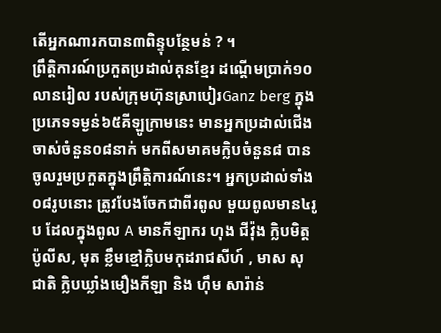តើអ្នកណារកបាន៣ពិន្ទុបន្ថែមន់ ? ។
ព្រឹត្តិការណ៍ប្រកួតប្រដាល់គុនខ្មែរ ដណ្ដើមប្រាក់១០លានរៀល របស់ក្រុមហ៊ុនស្រាបៀរGanz berg ក្នុងប្រភេទទម្ងន់៦៥គីឡូក្រាមនេះ មានអ្នកប្រដាល់ជើងចាស់ចំនួន០៨នាក់ មកពីសមាគមក្លិបចំនួន៨ បានចូលរួមប្រកួតក្នុងព្រឹត្តិការណ៍នេះ។ អ្នកប្រដាល់ទាំង០៨រូបនោះ ត្រូវបែងចែកជាពីរពូល មួយពូលមាន៤រូប ដែលក្នុងពូល A មានកីឡាករ ហុង ជីវ៉ុង ក្លិបមិត្តប៉ូលីស, មុត ខ្លឹមខ្មៅក្លិបមកុដរាជសីហ៍ , មាស សុជាតិ ក្លិបឃ្លាំងមឿងកីឡា និង ហ៊ឹម សារ៉ាន់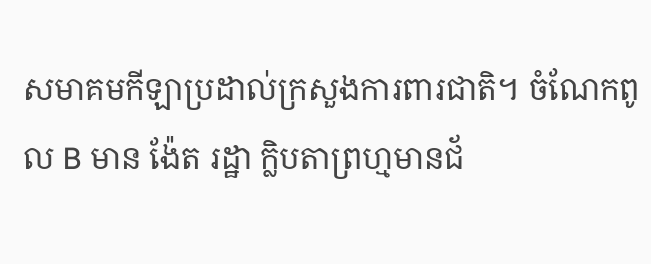សមាគមកីឡាប្រដាល់ក្រសួងការពារជាតិ។ ចំណែកពូល B មាន ង៉ែត រដ្ឋា ក្លិបតាព្រហ្មមានជ័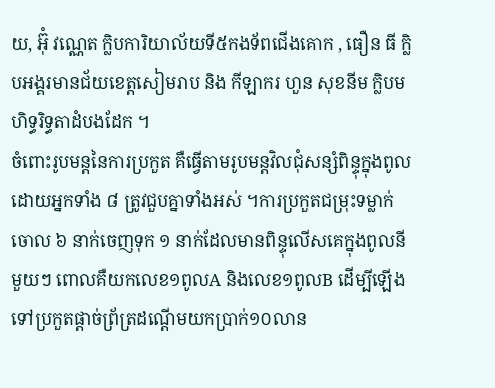យ, អ៊ុំ វណ្ណេត ក្លិបការិយាល័យទី៥កងទ័ពជើងគោក , ធឿន ធី ក្លិបអង្គរមានជ័យខេត្តសៀមរាប និង កីឡាករ ហួន សុខនីម ក្លិបមហិទ្ធរិទ្ធតាដំបងដែក ។
ចំពោះរូបមន្តនៃការប្រកួត គឺធ្វើតាមរូបមន្តវិលជុំសន្សំពិន្ទុក្នុងពូល ដោយអ្នកទាំង ៨ ត្រូវជួបគ្នាទាំងអស់ ។ការប្រកួតជម្រុះទម្លាក់ចោល ៦ នាក់ចេញទុក ១ នាក់ដែលមានពិន្ទុលើសគេក្នុងពូលនីមួយៗ ពោលគឺយកលេខ១ពូលA និងលេខ១ពូលB ដើម្បីឡើងទៅប្រកួតផ្តាច់ព្រ័ត្រដណ្តើមយកប្រាក់១០លាន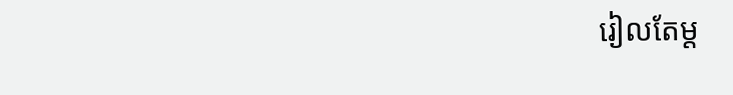រៀលតែម្ត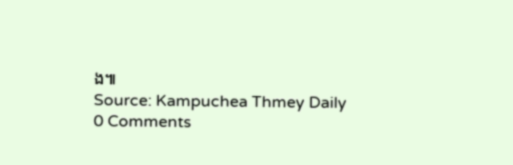ង៕
Source: Kampuchea Thmey Daily
0 Comments